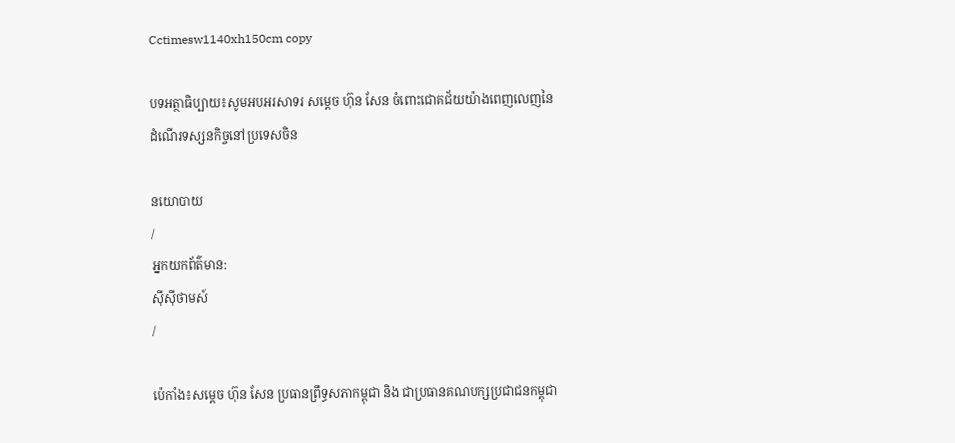Cctimesw1140xh150cm copy

បទអត្ថាធិប្បាយ៖សូមអបអរសាទរ សម្តេច ហ៊ុន សែន ចំពោះជោគជ័យយ៉ាងពេញលេញនៃដំណើរទស្សនកិច្ចនៅប្រទេសចិន

នយោបាយ
/
អ្នកយកព័ត៌មាន:
ស៊ីស៊ីថាមស៍
/

ប៉េកាំង៖សម្ដេច ហ៊ុន សែន ប្រធានព្រឹទ្ធសភាកម្ពុជា និង ជាប្រធានគណបក្សប្រជាជនកម្ពុជា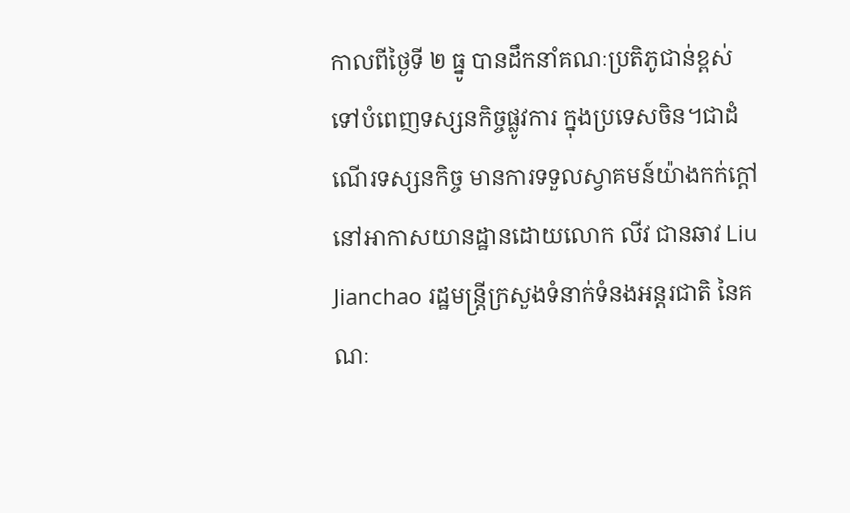កាលពីថ្ងៃទី ២ ធ្នូ បានដឹកនាំគណៈប្រតិភូជាន់ខ្ពស់ទៅបំពេញទស្សនកិច្ចផ្លូវការ ក្នុងប្រទេសចិន។ជាដំណើរទស្សនកិច្ច មានការទទួលស្វាគមន៍យ៉ាងកក់ក្តៅ នៅអាកាសយានដ្ឋានដោយលោក លីវ ជានឆាវ Liu Jianchao រដ្ឋមន្ត្រីក្រសួងទំនាក់ទំនងអន្តរជាតិ នៃគណៈ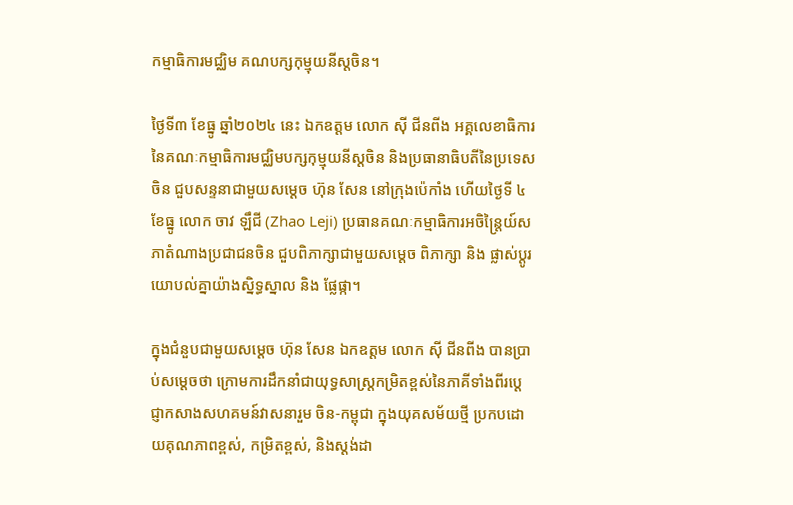កម្មាធិការមជ្ឈិម គណបក្សកុម្មុយនីស្តចិន។

ថ្ងៃទី៣ ខែធ្នូ ឆ្នាំ២០២៤ នេះ ឯកឧត្តម លោក ស៊ី ជីនពីង អគ្គលេខាធិការនៃគណៈកម្មាធិការមជ្ឈិមបក្សកុម្មុយនីស្តចិន និងប្រធានាធិបតីនៃប្រទេសចិន ជួបសន្ទនាជាមួយសម្តេច ហ៊ុន សែន នៅក្រុងប៉េកាំង ហើយថ្ងៃទី ៤ខែធ្នូ លោក ចាវ ឡឹជី (Zhao Leji) ប្រធានគណៈកម្មាធិការអចិន្ត្រៃយ៍សភាតំណាងប្រជាជនចិន ជួបពិភាក្សាជាមួយសម្តេច ពិភាក្សា និង ផ្លាស់ប្តូរយោបល់គ្នាយ៉ាងស្និទ្ធស្នាល និង ផ្លែផ្កា។

ក្នុងជំនួបជាមួយសម្តេច ហ៊ុន សែន ឯកឧត្តម លោក ស៊ី ជីនពីង បានប្រាប់សម្តេចថា ក្រោមការដឹកនាំជាយុទ្ធសាស្ត្រកម្រិតខ្ពស់នៃភាគីទាំងពីរប្តេជ្ញាកសាងសហគមន៍វាសនារួម ចិន-កម្ពុជា ក្នុងយុគសម័យថ្មី ប្រកបដោយគុណភាពខ្ពស់, កម្រិតខ្ពស់, និងស្តង់ដា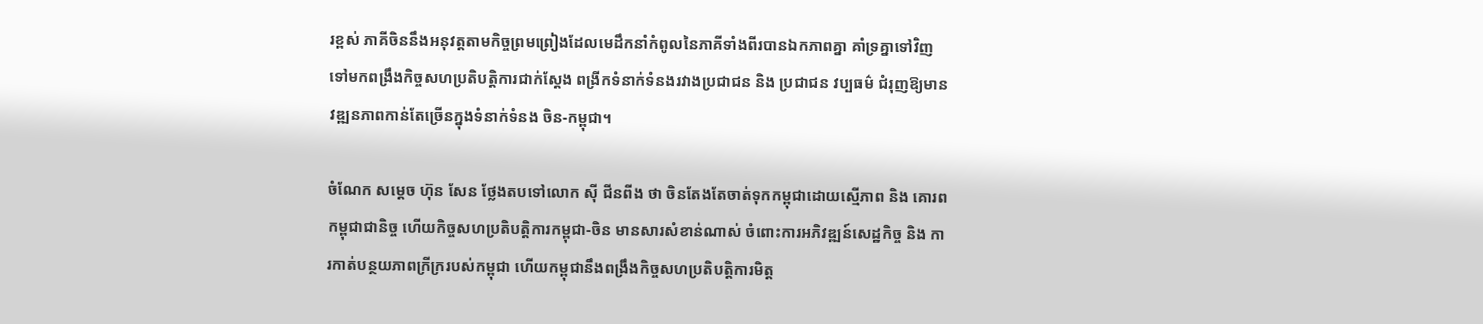រខ្ពស់ ភាគីចិននឹងអនុវត្តតាមកិច្ចព្រមព្រៀងដែលមេដឹកនាំកំពូលនៃភាគីទាំងពីរបានឯកភាពគ្នា គាំទ្រគ្នាទៅវិញទៅមកពង្រឹងកិច្ចសហប្រតិបត្តិការជាក់ស្តែង ពង្រីកទំនាក់ទំនងរវាងប្រជាជន និង ប្រជាជន វប្បធម៌ ជំរុញឱ្យមានវឌ្ឍនភាពកាន់តែច្រើនក្នុងទំនាក់ទំនង ចិន-កម្ពុជា។

ចំណែក សម្ដេច ហ៊ុន សែន ថ្លែងតបទៅលោក ស៊ី ជីនពីង ថា ចិនតែងតែចាត់ទុកកម្ពុជាដោយស្មើភាព និង គោរពកម្ពុជាជានិច្ច ហើយកិច្ចសហប្រតិបត្តិការកម្ពុជា-ចិន មានសារសំខាន់ណាស់ ចំពោះការអភិវឌ្ឍន៍សេដ្ឋកិច្ច និង ការកាត់បន្ថយភាពក្រីក្ររបស់កម្ពុជា ហើយកម្ពុជានឹងពង្រឹងកិច្ចសហប្រតិបត្តិការមិត្ត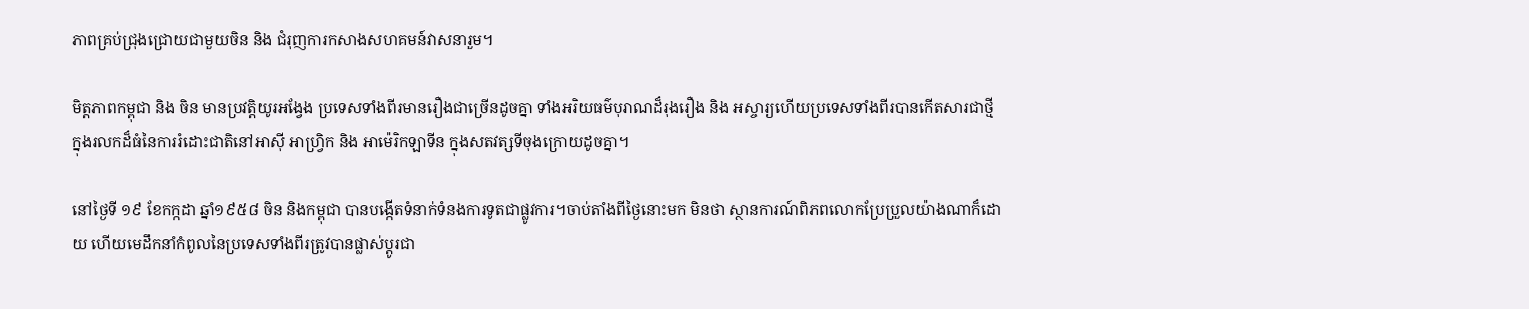ភាពគ្រប់ជ្រុងជ្រោយជាមួយចិន និង ជំរុញការកសាងសហគមន៍វាសនារួម។

មិត្តភាពកម្ពុជា និង ចិន មានប្រវត្តិយូរអង្វែង ប្រទេសទាំងពីរមានរឿងជាច្រើនដូចគ្នា ទាំងអរិយធម៌បុរាណដ៏រុងរឿង និង អស្ចារ្យហើយប្រទេសទាំងពីរបានកើតសារជាថ្មីក្នុងរលកដ៏ធំនៃការរំដោះជាតិនៅអាស៊ី អាហ្វ្រិក និង អាម៉េរិកឡាទីន ក្នុងសតវត្សទីចុងក្រោយដូចគ្នា។

នៅថ្ងៃទី ១៩ ខែកក្កដា ឆ្នាំ១៩៥៨ ចិន និងកម្ពុជា បានបង្កើតទំនាក់ទំនងការទូតជាផ្លូវការ។ចាប់តាំងពីថ្ងៃនោះមក មិនថា ស្ថានការណ៍ពិភពលោកប្រែប្រួលយ៉ាងណាក៏ដោយ ហើយមេដឹកនាំកំពូលនៃប្រទេសទាំងពីរត្រូវបានផ្លាស់ប្តូរជា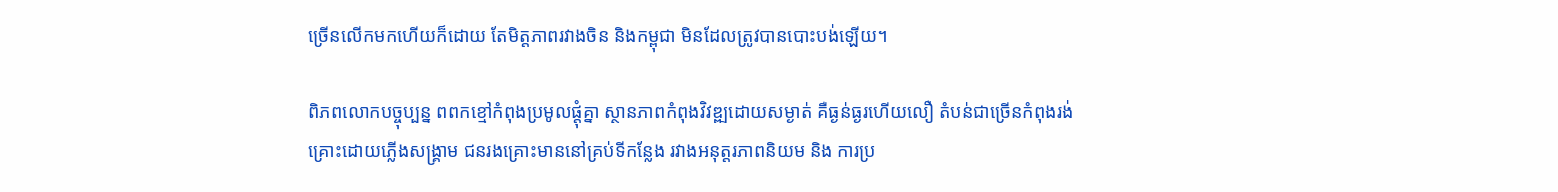ច្រើនលើកមកហើយក៏ដោយ តែមិត្តភាពរវាងចិន និងកម្ពុជា មិនដែលត្រូវបានបោះបង់ឡើយ។

ពិភពលោកបច្ចុប្បន្ន ពពកខ្មៅកំពុងប្រមូលផ្តុំគ្នា ស្ថានភាពកំពុងវិវឌ្ឍដោយសម្ងាត់ គឺធ្ងន់ធ្ងរហើយលឿ តំបន់ជាច្រើនកំពុងរង់គ្រោះដោយភ្លើងសង្គ្រាម ជនរងគ្រោះមាននៅគ្រប់ទីកន្លែង រវាងអនុត្តរភាពនិយម និង ការប្រ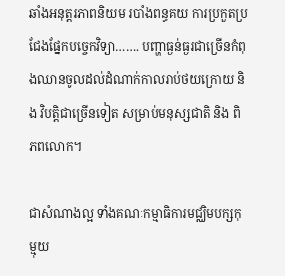ឆាំងអនុត្តរភាពនិយម របាំងពន្ធគយ ការប្រកួតប្រជែងផ្នែកបច្ចេកវិទ្យា……. បញ្ហាធ្ងន់ធ្ងរជាច្រើនកំពុងឈានចូលដល់ដំណាក់កាលរាប់ថយក្រោយ និង វិបត្តិជាច្រើនទៀត សម្រាប់មនុស្សជាតិ និង ពិភពលោក។

ជាសំណាងល្អ ទាំងគណៈកម្មាធិការមជ្ឈិមបក្សកុម្មុយ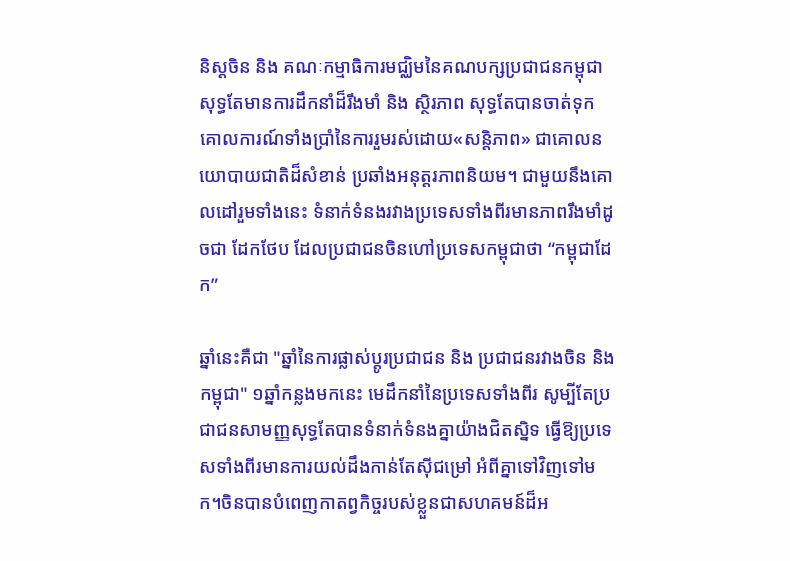និស្តចិន និង គណៈកម្មាធិការមជ្ឈិមនៃគណបក្សប្រជាជនកម្ពុជា សុទ្ធតែមានការដឹកនាំដ៏រឹងមាំ និង ស្ថិរភាព សុទ្ធតែបានចាត់ទុកគោលការណ៍ទាំងប្រាំនៃការរួមរស់ដោយ«សន្តិភាព» ជាគោលនយោបាយជាតិដ៏សំខាន់ ប្រឆាំងអនុត្តរភាពនិយម។ ជាមួយនឹងគោលដៅរួមទាំងនេះ ទំនាក់ទំនងរវាងប្រទេសទាំងពីរមានភាពរឹងមាំដូចជា ដែកថែប ដែលប្រជាជនចិនហៅប្រទេសកម្ពុជាថា “កម្ពុជាដែក”

ឆ្នាំនេះគឺជា "ឆ្នាំនៃការផ្លាស់ប្តូរប្រជាជន និង ប្រជាជនរវាងចិន និង កម្ពុជា" ១ឆ្នាំកន្លងមកនេះ មេដឹកនាំនៃប្រទេសទាំងពីរ សូម្បីតែប្រជាជនសាមញ្ញសុទ្ធតែបានទំនាក់ទំនងគ្នាយ៉ាងជិតស្និទ ធ្វើឱ្យប្រទេសទាំងពីរមានការយល់ដឹងកាន់តែស៊ីជម្រៅ អំពីគ្នាទៅវិញទៅមក។ចិនបានបំពេញកាតព្វកិច្ចរបស់ខ្លួនជាសហគមន៍ដ៏អ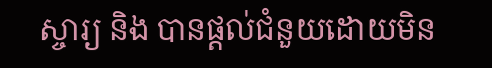ស្ចារ្យ និង បានផ្តល់ជំនួយដោយមិន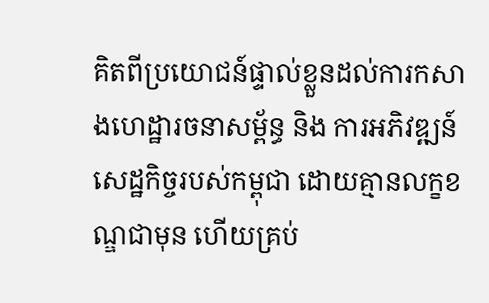គិតពីប្រយោជន៍ផ្ទាល់ខ្លួនដល់ការកសាងហេដ្ឋារចនាសម្ព័ន្ធ និង ការអភិវឌ្ឍន៍សេដ្ឋកិច្ចរបស់កម្ពុជា ដោយគ្មានលក្ខខណ្ឌជាមុន ហើយគ្រប់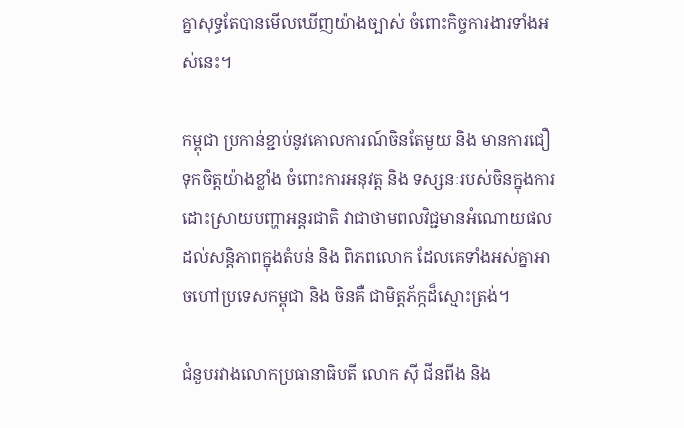គ្នាសុទ្ធតែបានមើលឃើញយ៉ាងច្បាស់ ចំពោះកិច្ចការងារទាំងអស់នេះ។

កម្ពុជា ប្រកាន់ខ្ជាប់នូវគោលការណ៍ចិនតែមួយ និង មានការជឿទុកចិត្តយ៉ាងខ្លាំង ចំពោះការអនុវត្ត និង ទស្សនៈរបស់ចិនក្នុងការដោះស្រាយបញ្ហាអន្តរជាតិ វាជាថាមពលវិជ្ជមានអំណោយផលដល់សន្តិភាពក្នុងតំបន់ និង ពិភពលោក ដែលគេទាំងអស់គ្នាអាចហៅប្រទេសកម្ពុជា និង ចិនគឺ ជាមិត្តភ័ក្កដ៏ស្មោះត្រង់។

ជំនួបរវាងលោកប្រធានាធិបតី លោក ស៊ី ជីនពីង និង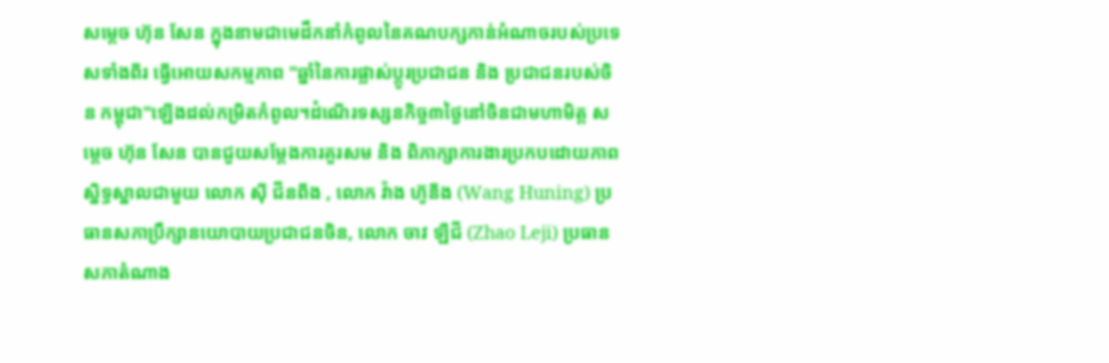សម្តេច ហ៊ុន សែន ក្នុងនាមជាមេដឹកនាំកំពូលនៃគណបក្សកាន់អំណាចរបស់ប្រទេសទាំងពីរ ធ្វើអោយសកម្មភាព "ឆ្នាំនៃការផ្លាស់ប្តូរប្រជាជន និង ប្រជាជនរបស់ចិន កម្ពុជា"ឡើងដល់កម្រិតកំពូល។ដំណើរទស្សនកិច្ច៣ថ្ងៃនៅចិនជាមហាមិត្ត សម្តេច ហ៊ុន សែន បានជួយសម្តែងការគួរសម និង ពិភាក្សាការងារប្រកបដោយភាពស្និទ្ធស្នាលជាមួយ លោក ស៊ី ជីនពីង , លោក វ៉ាង ហ៊ូនីង (Wang Huning) ប្រធានសភាប្រឹក្សានយោបាយប្រជាជនចិន, លោក ចាវ ឡឺជី (Zhao Leji) ប្រធានសភាតំណាង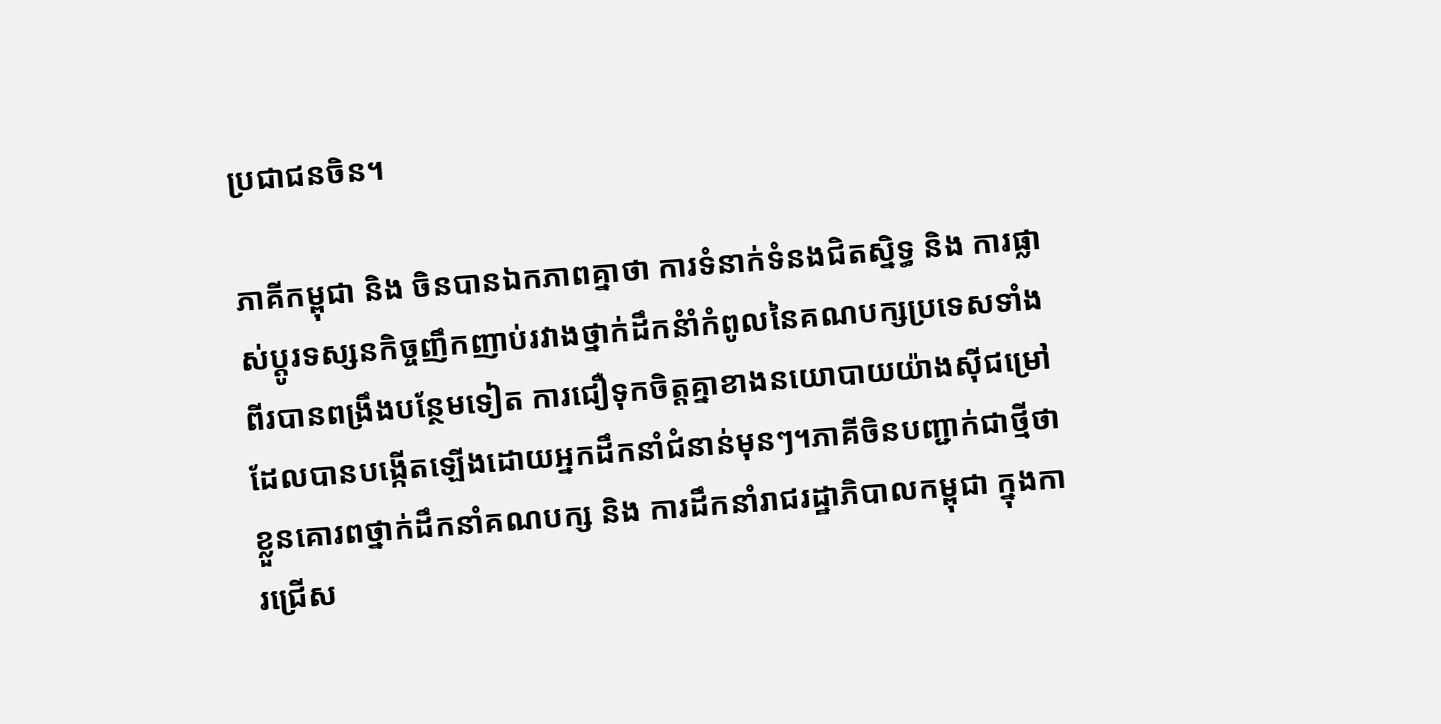ប្រជាជនចិន។

ភាគីកម្ពុជា និង ចិនបានឯកភាពគ្នាថា ការទំនាក់ទំនងជិតស្និទ្ធ និង ការផ្លាស់ប្តូរទស្សនកិច្ចញឹកញាប់រវាងថ្នាក់ដឹកនំាំកំពូលនៃគណបក្សប្រទេសទាំងពីរបានពង្រឹងបន្ថែមទៀត ការជឿទុកចិត្តគ្នាខាងនយោបាយយ៉ាងស៊ីជម្រៅដែលបានបង្កើតឡើងដោយអ្នកដឹកនាំជំនាន់មុនៗ។ភាគីចិនបញ្ជាក់ជាថ្មីថា ខ្លួនគោរពថ្នាក់ដឹកនាំគណបក្ស និង ការដឹកនាំរាជរដ្ឋាភិបាលកម្ពុជា ក្នុងការជ្រើស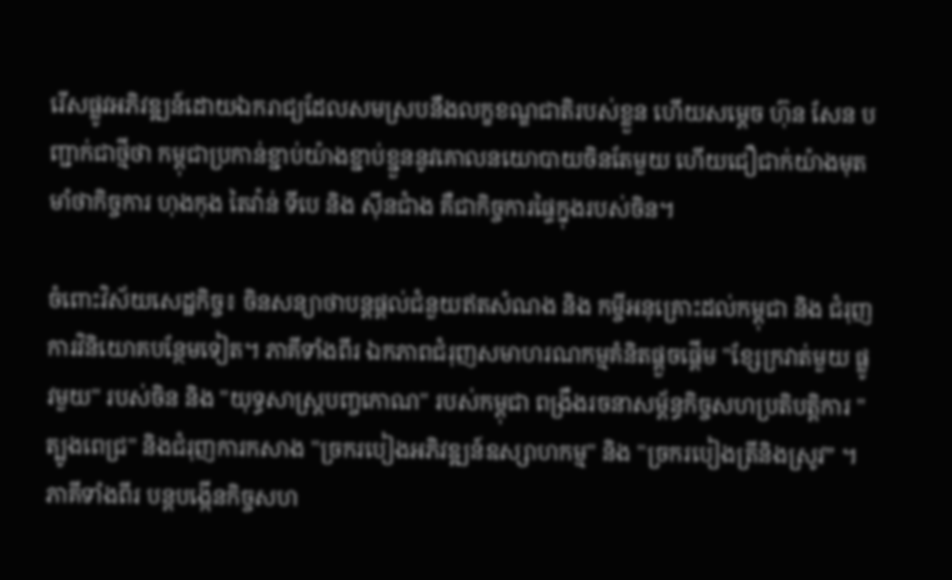រើសផ្លូវអភិវឌ្ឍន៍ដោយឯករាជ្យដែលសមស្របនឹងលក្ខខណ្ឌជាតិរបស់ខ្លួន ហើយសម្តេច ហ៊ុន សែន បញ្ជាក់ជាថ្មីថា កម្ពុជាប្រកាន់ខ្ជាប់យ៉ាងខ្ជាប់ខ្ជួននូវគោលនយោបាយចិនតែមួយ ហើយជឿជាក់យ៉ាងមុតមាំថាកិច្ចការ ហុងកុង តៃវ៉ាន់ ទីបេ និង ស៊ីនជាំង គឺជាកិច្ចការផ្ទៃក្នុងរបស់ចិន។

ចំពោះវិស័យសេដ្ឋកិច្ច៖ ចិនសន្យាថាបន្តផ្តល់ជំនួយឥតសំណង និង កម្ចីអនុគ្រោះដល់កម្ពុជា និង ជំរុញការវិនិយោគបន្ថែមទៀត។ ភាគីទាំងពីរ ឯកភាពជំរុញសមាហរណកម្មគំនិតផ្តួចផ្តើម "ខ្សែក្រវាត់មួយ ផ្លូវមួយ" របស់ចិន និង "យុទ្ធសាស្ត្របញ្ចកោណ" របស់កម្ពុជា ពង្រឹងរចនាសម្ព័ន្ធកិច្ចសហប្រតិបត្តិការ "ត្បូងពេជ្រ" និងជំរុញការកសាង "ច្រករបៀងអភិវឌ្ឍន៍ឧស្សាហកម្ម" និង "ច្រករបៀងត្រីនិងស្រូវ” ។ភាគីទាំងពីរ បន្តបង្កើនកិច្ចសហ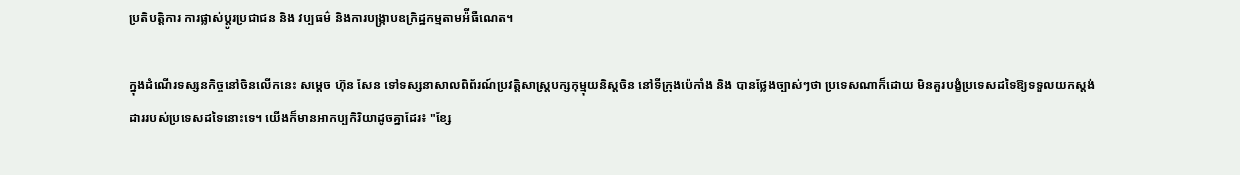ប្រតិបត្តិការ ការផ្លាស់ប្តូរប្រជាជន និង វប្បធម៌ និងការបង្ក្រាបឧក្រិដ្ឋកម្មតាមអ៉ីធឺណេត។

ក្នុងដំណើរទស្សនកិច្ចនៅចិនលើកនេះ សម្តេច ហ៊ុន សែន ទៅទស្សនាសាលពិព័រណ៍ប្រវត្តិសាស្ត្របក្សកុម្មុយនិស្តចិន នៅទីក្រុងប៉េកាំង និង បានថ្លែងច្បាស់ៗថា ប្រទេសណាក៏ដោយ មិនគួរបង្ខំប្រទេសដទៃឱ្យទទួលយកស្តង់ដាររបស់ប្រទេសដទៃនោះទេ។ យើងក៏មានអាកប្បកិរិយាដូចគ្នាដែរ៖ "ខ្សែ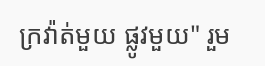ក្រវ៉ាត់មួយ ផ្លូវមួយ" រួម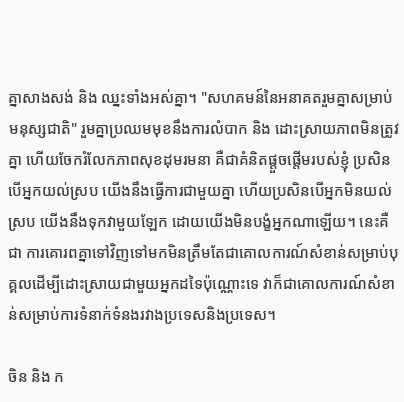គ្នាសាងសង់ និង ឈ្នះទាំងអស់គ្នា។ "សហគមន៍នៃអនាគតរួមគ្នាសម្រាប់មនុស្សជាតិ" រួមគ្នាប្រឈមមុខនឹងការលំបាក និង ដោះស្រាយភាពមិនត្រូវគ្នា ហើយចែករំលែកភាពសុខដុមរមនា គឺជាគំនិតផ្តួចផ្តើមរបស់ខ្ញុំ ប្រសិនបើអ្នកយល់ស្រប យើងនឹងធ្វើការជាមួយគ្នា ហើយប្រសិនបើអ្នកមិនយល់ស្រប យើងនឹងទុកវាមួយឡែក ដោយយើងមិនបង្ខំអ្នកណាឡើយ។ នេះគឺជា ការគោរពគ្នាទៅវិញទៅមកមិនត្រឹមតែជាគោលការណ៍សំខាន់សម្រាប់បុគ្គលដើម្បីដោះស្រាយជាមួយអ្នកដទៃប៉ុណ្ណោះទេ វាក៏ជាគោលការណ៍សំខាន់សម្រាប់ការទំនាក់ទំនងរវាងប្រទេសនិងប្រទេស។

ចិន និង ក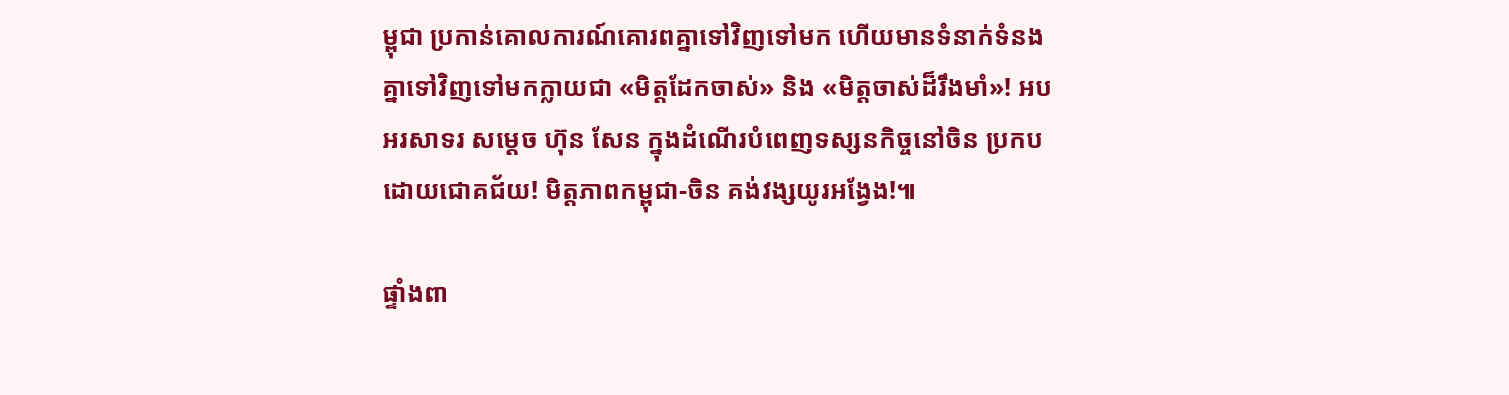ម្ពុជា ប្រកាន់គោលការណ៍គោរពគ្នាទៅវិញទៅមក ហើយមានទំនាក់ទំនងគ្នាទៅវិញទៅមកក្លាយជា «មិត្តដែកចាស់» និង «មិត្តចាស់ដ៏រឹងមាំ»! អបអរសាទរ សម្ដេច ហ៊ុន សែន ក្នុងដំណើរបំពេញទស្សនកិច្ចនៅចិន ប្រកបដោយជោគជ័យ! មិត្តភាពកម្ពុជា-ចិន គង់វង្សយូរអង្វែង!៕

ផ្ទាំងពា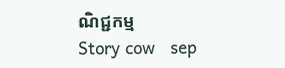ណិជ្ជកម្ម
Story cow   sep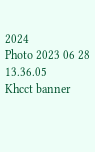2024
Photo 2023 06 28 13.36.05
Khcct banner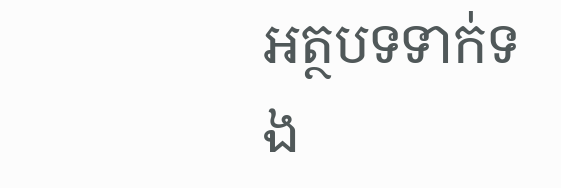អត្ថបទទាក់ទង